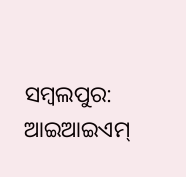ସମ୍ବଲପୁର: ଆଇଆଇଏମ୍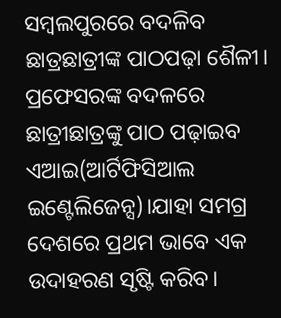ସମ୍ବଲପୁରରେ ବଦଳିବ ଛାତ୍ରଛାତ୍ରୀଙ୍କ ପାଠପଢ଼ା ଶୈଳୀ। ପ୍ରଫେସରଙ୍କ ବଦଳରେ ଛାତ୍ରୀଛାତ୍ରଙ୍କୁ ପାଠ ପଢ଼ାଇବ ଏଆଇ(ଆର୍ଟିଫିସିଆଲ ଇଣ୍ଟେଲିଜେନ୍ସ)।ଯାହା ସମଗ୍ର ଦେଶରେ ପ୍ରଥମ ଭାବେ ଏକ ଉଦାହରଣ ସୃଷ୍ଟି କରିବ।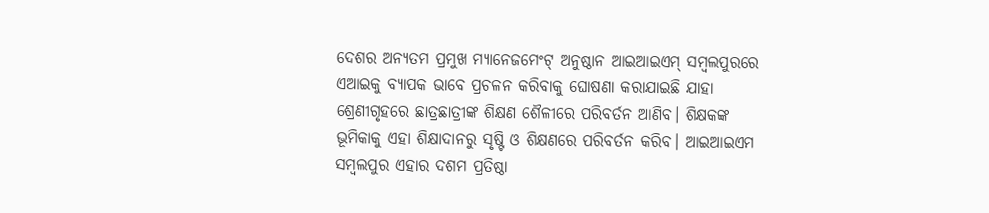ଦେଶର ଅନ୍ୟତମ ପ୍ରମୁଖ ମ୍ୟାନେଜମେଂଟ୍ ଅନୁଷ୍ଠାନ ଆଇଆଇଏମ୍ ସମ୍ବଲପୁରରେ ଏଆଇକୁ ବ୍ୟାପକ ଭାବେ ପ୍ରଚଳନ କରିବାକୁ ଘୋଷଣା କରାଯାଇଛି ଯାହା ଶ୍ରେଣୀଗୃହରେ ଛାତ୍ରଛାତ୍ରୀଙ୍କ ଶିକ୍ଷଣ ଶୈଳୀରେ ପରିବର୍ତନ ଆଣିବ। ଶିକ୍ଷକଙ୍କ ଭୂମିକାକୁ ଏହା ଶିକ୍ଷାଦାନରୁ ସୃଷ୍ଟି ଓ ଶିକ୍ଷଣରେ ପରିବର୍ତନ କରିବ। ଆଇଆଇଏମ ସମ୍ବଲପୁର ଏହାର ଦଶମ ପ୍ରତିଷ୍ଠା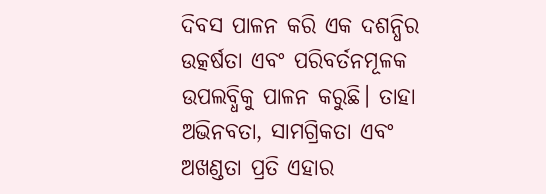ଦିବସ ପାଳନ କରି ଏକ ଦଶନ୍ଧିର ଉତ୍କର୍ଷତା ଏବଂ ପରିବର୍ତନମୂଳକ ଉପଲବ୍ଧିକୁ ପାଳନ କରୁଛି। ତାହା ଅଭିନବତା, ସାମଗ୍ରିକତା ଏବଂ ଅଖଣ୍ଡତା ପ୍ରତି ଏହାର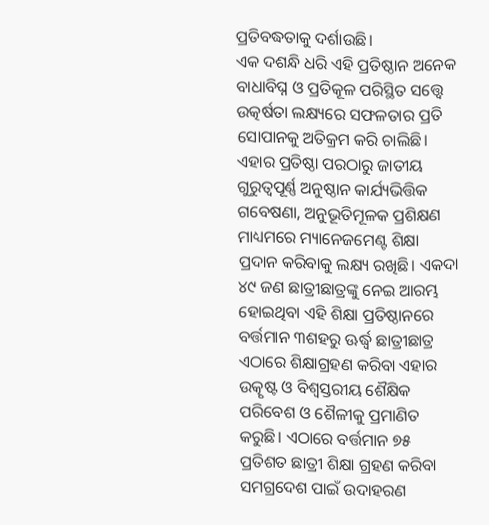ପ୍ରତିବଦ୍ଧତାକୁ ଦର୍ଶାଉଛି।
ଏକ ଦଶନ୍ଧି ଧରି ଏହି ପ୍ରତିଷ୍ଠାନ ଅନେକ ବାଧାବିଘ୍ନ ଓ ପ୍ରତିକୂଳ ପରିସ୍ଥିତ ସତ୍ତ୍ୱେ ଉତ୍କର୍ଷତା ଲକ୍ଷ୍ୟରେ ସଫଳତାର ପ୍ରତି ସୋପାନକୁ ଅତିକ୍ରମ କରି ଚାଲିଛି। ଏହାର ପ୍ରତିଷ୍ଠା ପରଠାରୁ ଜାତୀୟ ଗୁରୁତ୍ୱପୂର୍ଣ୍ଣ ଅନୁଷ୍ଠାନ କାର୍ଯ୍ୟଭିତ୍ତିକ ଗବେଷଣା, ଅନୁଭୂତିମୂଳକ ପ୍ରଶିକ୍ଷଣ ମାଧ୍ୟମରେ ମ୍ୟାନେଜମେଣ୍ଟ ଶିକ୍ଷା ପ୍ରଦାନ କରିବାକୁ ଲକ୍ଷ୍ୟ ରଖିଛି। ଏକଦା ୪୯ ଜଣ ଛାତ୍ରୀଛାତ୍ରଙ୍କୁ ନେଇ ଆରମ୍ଭ ହୋଇଥିବା ଏହି ଶିକ୍ଷା ପ୍ରତିଷ୍ଠାନରେ ବର୍ତ୍ତମାନ ୩ଶହରୁ ଊର୍ଦ୍ଧ୍ୱ ଛାତ୍ରୀଛାତ୍ର ଏଠାରେ ଶିକ୍ଷାଗ୍ରହଣ କରିବା ଏହାର ଉତ୍କୃଷ୍ଟ ଓ ବିଶ୍ୱସ୍ତରୀୟ ଶୈକ୍ଷିକ ପରିବେଶ ଓ ଶୈଳୀକୁ ପ୍ରମାଣିତ କରୁଛି। ଏଠାରେ ବର୍ତ୍ତମାନ ୭୫ ପ୍ରତିଶତ ଛାତ୍ରୀ ଶିକ୍ଷା ଗ୍ରହଣ କରିବା ସମଗ୍ରଦେଶ ପାଇଁ ଉଦାହରଣ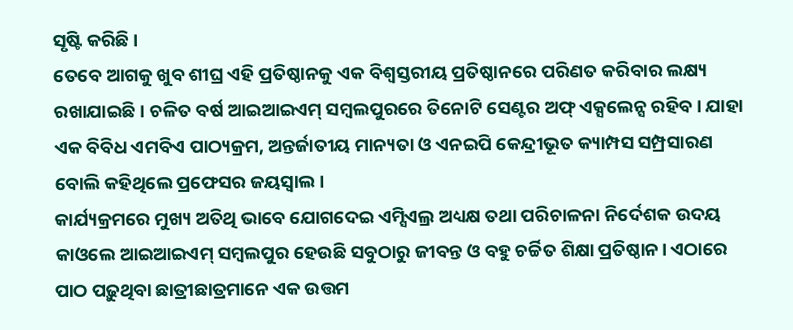ସୃଷ୍ଟି କରିଛି ।
ତେବେ ଆଗକୁ ଖୁବ ଶୀଘ୍ର ଏହି ପ୍ରତିଷ୍ଠାନକୁ ଏକ ବିଶ୍ୱସ୍ତରୀୟ ପ୍ରତିଷ୍ଠାନରେ ପରିଣତ କରିବାର ଲକ୍ଷ୍ୟ ରଖାଯାଇଛି। ଚଳିତ ବର୍ଷ ଆଇଆଇଏମ୍ ସମ୍ବଲପୁରରେ ତିନୋଟି ସେଣ୍ଟର ଅଫ୍ ଏକ୍ସଲେନ୍ସ ରହିବ। ଯାହା ଏକ ବିବିଧ ଏମବିଏ ପାଠ୍ୟକ୍ରମ, ଅନ୍ତର୍ଜାତୀୟ ମାନ୍ୟତା ଓ ଏନଇପି କେନ୍ଦ୍ରୀଭୂତ କ୍ୟାମ୍ପସ ସମ୍ପ୍ରସାରଣ ବୋଲି କହିଥିଲେ ପ୍ରଫେସର ଜୟସ୍ବାଲ।
କାର୍ଯ୍ୟକ୍ରମରେ ମୁଖ୍ୟ ଅତିଥି ଭାବେ ଯୋଗଦେଇ ଏମ୍ସିଏଲ୍ର ଅଧ୍ୟକ୍ଷ ତଥା ପରିଚାଳନା ନିର୍ଦେଶକ ଉଦୟ କାଓଲେ ଆଇଆଇଏମ୍ ସମ୍ବଲପୁର ହେଉଛି ସବୁଠାରୁ ଜୀବନ୍ତ ଓ ବହୁ ଚର୍ଚ୍ଚିତ ଶିକ୍ଷା ପ୍ରତିଷ୍ଠାନ। ଏଠାରେ ପାଠ ପଢ଼ୁଥିବା ଛାତ୍ରୀଛାତ୍ରମାନେ ଏକ ଉତ୍ତମ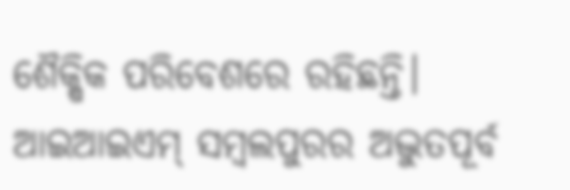ଶୈକ୍ଷିକ ପରିବେଶରେ ରହିଛନ୍ତି। ଆଇଆଇଏମ୍ ସମ୍ବଲପୁରର ଅଦ୍ଭୁତପୂର୍ବ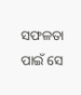ସଫଳତା ପାଇଁ ସେ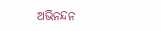ଅଭିନନ୍ଦନ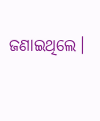ଜଣାଇଥିଲେ।